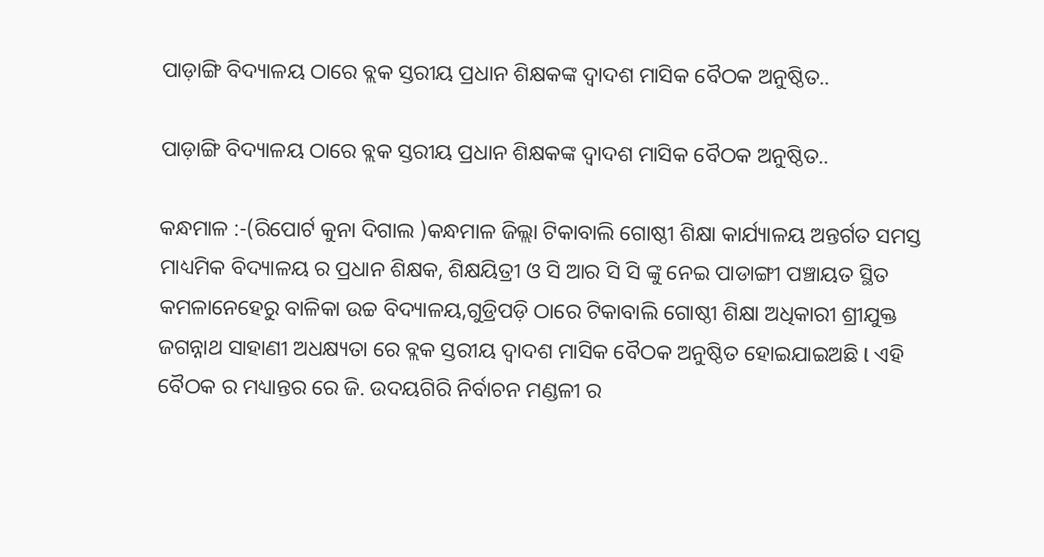ପାଡ଼ାଙ୍ଗି ବିଦ୍ୟାଳୟ ଠାରେ ବ୍ଲକ ସ୍ତରୀୟ ପ୍ରଧାନ ଶିକ୍ଷକଙ୍କ ଦ୍ୱାଦଶ ମାସିକ ବୈଠକ ଅନୁଷ୍ଠିତ..

ପାଡ଼ାଙ୍ଗି ବିଦ୍ୟାଳୟ ଠାରେ ବ୍ଲକ ସ୍ତରୀୟ ପ୍ରଧାନ ଶିକ୍ଷକଙ୍କ ଦ୍ୱାଦଶ ମାସିକ ବୈଠକ ଅନୁଷ୍ଠିତ..

କନ୍ଧମାଳ :-(ରିପୋର୍ଟ କୁନା ଦିଗାଲ )କନ୍ଧମାଳ ଜିଲ୍ଲା ଟିକାବାଲି ଗୋଷ୍ଠୀ ଶିକ୍ଷା କାର୍ଯ୍ୟାଳୟ ଅନ୍ତର୍ଗତ ସମସ୍ତ ମାଧ୍ୟମିକ ବିଦ୍ୟାଳୟ ର ପ୍ରଧାନ ଶିକ୍ଷକ, ଶିକ୍ଷୟିତ୍ରୀ ଓ ସି ଆର ସି ସି ଙ୍କୁ ନେଇ ପାଡାଙ୍ଗୀ ପଞ୍ଚାୟତ ସ୍ଥିତ କମଳାନେହେରୁ ବାଳିକା ଉଚ୍ଚ ବିଦ୍ୟାଳୟ,ଗୁଡ୍ରିପଡ଼ି ଠାରେ ଟିକାବାଲି ଗୋଷ୍ଠୀ ଶିକ୍ଷା ଅଧିକାରୀ ଶ୍ରୀଯୁକ୍ତ ଜଗନ୍ନାଥ ସାହାଣୀ ଅଧକ୍ଷ୍ୟତା ରେ ବ୍ଲକ ସ୍ତରୀୟ ଦ୍ୱାଦଶ ମାସିକ ବୈଠକ ଅନୁଷ୍ଠିତ ହୋଇଯାଇଅଛି l ଏହି ବୈଠକ ର ମଧ୍ୟାନ୍ତର ରେ ଜି. ଉଦୟଗିରି ନିର୍ବାଚନ ମଣ୍ଡଳୀ ର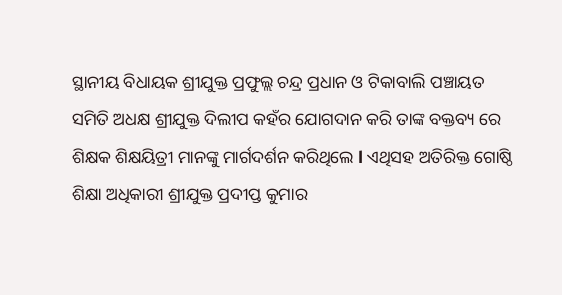ସ୍ଥାନୀୟ ବିଧାୟକ ଶ୍ରୀଯୁକ୍ତ ପ୍ରଫୁଲ୍ଲ ଚନ୍ଦ୍ର ପ୍ରଧାନ ଓ ଟିକାବାଲି ପଞ୍ଚାୟତ ସମିତି ଅଧକ୍ଷ ଶ୍ରୀଯୁକ୍ତ ଦିଲୀପ କହଁର ଯୋଗଦାନ କରି ତାଙ୍କ ବକ୍ତବ୍ୟ ରେ ଶିକ୍ଷକ ଶିକ୍ଷୟିତ୍ରୀ ମାନଙ୍କୁ ମାର୍ଗଦର୍ଶନ କରିଥିଲେ l ଏଥିସହ ଅତିରିକ୍ତ ଗୋଷ୍ଠି ଶିକ୍ଷା ଅଧିକାରୀ ଶ୍ରୀଯୁକ୍ତ ପ୍ରଦୀପ୍ତ କୁମାର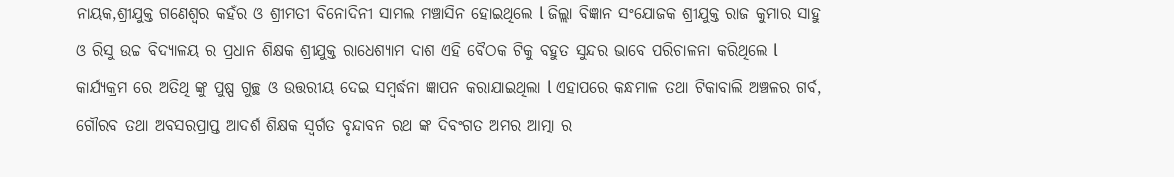ନାୟକ,ଶ୍ରୀଯୁକ୍ତ ଗଣେଶ୍ୱର କହଁର ଓ ଶ୍ରୀମତୀ ବିନୋଦିନୀ ସାମଲ ମଞ୍ଚାସିନ ହୋଇଥିଲେ l ଜିଲ୍ଲା ବିଜ୍ଞାନ ସଂଯୋଜକ ଶ୍ରୀଯୁକ୍ତ ରାଜ କୁମାର ସାହୁ ଓ ରିସୁ ଉଚ୍ଚ ବିଦ୍ୟାଳୟ ର ପ୍ରଧାନ ଶିକ୍ଷକ ଶ୍ରୀଯୁକ୍ତ ରାଧେଶ୍ୟାମ ଦାଶ ଏହି ବୈଠକ ଟିକୁ ବହୁତ ସୁନ୍ଦର ଭାବେ ପରିଚାଳନା କରିଥିଲେ l କାର୍ଯ୍ୟକ୍ରମ ରେ ଅତିଥି ଙ୍କୁ ପୁଷ୍ପ ଗୁଚ୍ଛ ଓ ଉତ୍ତରୀୟ ଦେଇ ସମ୍ବର୍ଦ୍ଧନା ଜ୍ଞାପନ କରାଯାଇଥିଲା l ଏହାପରେ କନ୍ଧମାଳ ତଥା ଟିକାବାଲି ଅଞ୍ଚଳର ଗର୍ବ, ଗୌରବ ତଥା ଅବସରପ୍ରାପ୍ତ ଆଦର୍ଶ ଶିକ୍ଷକ ସ୍ବର୍ଗତ ବୃନ୍ଦାବନ ରଥ ଙ୍କ ଦିବଂଗତ ଅମର ଆତ୍ମା ର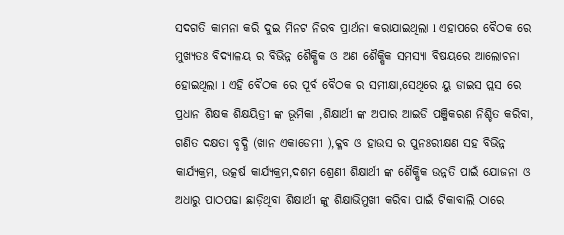ସଦଗତି କାମନା କରି ଦୁଇ ମିନଟ ନିରବ ପ୍ରାର୍ଥନା କରାଯାଇଥିଲା l ଏହାପରେ ବୈଠକ ରେ ମୁଖ୍ୟତଃ ବିଦ୍ୟାଳୟ ର ବିଭିନ୍ନ ଶୈକ୍ଷିକ ଓ ଅଣ ଶୈକ୍ଷିକ ସମସ୍ୟା ବିଷୟରେ ଆଲୋଚନା ହୋଇଥିଲା l ଏହି ବୈଠକ ରେ ପୂର୍ବ ବୈଠକ ର ସମୀକ୍ଷା,ସେଥିରେ ୟୁ ଡାଇସ ପ୍ଲସ ରେ ପ୍ରଧାନ ଶିକ୍ଷକ ଶିକ୍ଷୟିତ୍ରୀ ଙ୍କ ଭୂମିକା ,ଶିକ୍ଷାର୍ଥୀ ଙ୍କ ଅପାର ଆଇଡି ପଞ୍ଜିକରଣ ନିଶ୍ଚିତ କରିବା, ଗଣିତ ଦକ୍ଷତା ବୃଦ୍ଧି (ଖାନ ଏକାଡେମୀ ),କ୍ଳବ ଓ ହାଉସ ର ପୁନଃରୀକ୍ଷଣ ସହ ବିଭିନ୍ନ କାର୍ଯ୍ୟକ୍ରମ, ଉତ୍କର୍ଷ କାର୍ଯ୍ୟକ୍ରମ,ଦଶମ ଶ୍ରେଣୀ ଶିକ୍ଷାର୍ଥୀ ଙ୍କ ଶୈକ୍ଷିକ ଉନ୍ନତି ପାଇଁ ଯୋଜନା ଓ ଅଧାରୁ ପାଠପଢା ଛାଡ଼ିଥିବା ଶିକ୍ଷାର୍ଥୀ ଙ୍କୁ ଶିକ୍ଷାଭିମୁଖୀ କରିବା ପାଇଁ ଟିକାବାଲି ଠାରେ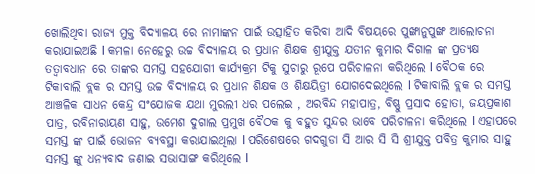ଖୋଲିଥିବା ରାଜ୍ୟ ମୁକ୍ତ ବିଦ୍ୟାଳୟ ରେ ନାମାଙ୍କନ ପାଇଁ ଉତ୍ସାହିତ କରିବା ଆଦି ବିଷୟରେ ପୁଙ୍ଖାନୁପୁଙ୍ଖ ଆଲୋଚନା କରାଯାଇଅଛି l କମଳା ନେହେରୁ ଉଚ୍ଚ ବିଦ୍ୟାଳୟ ର ପ୍ରଧାନ ଶିକ୍ଷକ ଶ୍ରୀଯୁକ୍ତ ଯତୀନ କୁମାର ଦିଗାଳ ଙ୍କ ପ୍ରତ୍ୟକ୍ଷ ତତ୍ୱାବଧାନ ରେ ତାଙ୍କର ସମସ୍ତ ସହଯୋଗୀ କାର୍ଯ୍ୟକ୍ରମ ଟିକୁ ସୁଚାରୁ ରୂପେ ପରିଚାଳନା କରିଥିଲେ l ବୈଠକ ରେ ଟିକାବାଲି ବ୍ଲକ ର ସମସ୍ତ ଉଚ୍ଚ ବିଦ୍ୟାଳୟ ର ପ୍ରଧାନ ଶିକ୍ଷକ ଓ ଶିକ୍ଷୟିତ୍ରୀ ଯୋଗଦେଇଥିଲେ l ଟିକାବାଲି ବ୍ଲକ ର ସମସ୍ତ ଆଞ୍ଚଳିକ ସାଧନ କେନ୍ଦ୍ର ସଂଯୋଜକ ଯଥା ମୁରଲୀ ଧର ପଲେଇ , ଅରବିନ୍ଦ ମହାପାତ୍ର, ବିଷ୍ଣୁ ପ୍ରସାଦ ହୋତା, ଜୟପ୍ରକାଶ ପାତ୍ର, ରବିନାରାୟଣ ସାହୁ, ଉମେଶ ଦୁଗାଲ ପ୍ରମୁଖ ବୈଠକ କୁ ବହୁତ ସୁନ୍ଦର ଭାବେ ପରିଚାଳନା କରିଥିଲେ l ଏହାପରେ ସମସ୍ତ ଙ୍କ ପାଇଁ ଭୋଜନ ବ୍ୟବସ୍ଥା କରାଯାଇଥିଲା l ପରିଶେଷରେ ଗଦଗୁଡା ସି ଆର ସି ସି ଶ୍ରୀଯୁକ୍ତ ପବିତ୍ର କୁମାର ସାହୁ ସମସ୍ତ ଙ୍କୁ ଧନ୍ୟବାଦ ଜଣାଇ ସଭାସାଙ୍ଗ କରିଥିଲେ l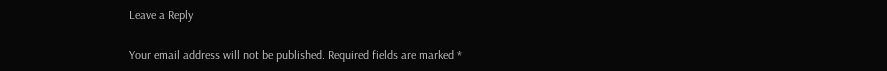Leave a Reply

Your email address will not be published. Required fields are marked *